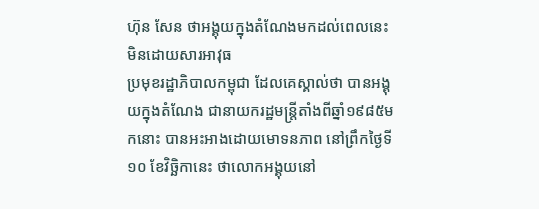ហ៊ុន សែន ថាអង្គុយក្នុងតំណែងមកដល់ពេលនេះ មិនដោយសារអាវុធ
ប្រមុខរដ្ឋាភិបាលកម្ពុជា ដែលគេស្គាល់ថា បានអង្គុយក្នុងតំណែង ជានាយករដ្ឋមន្ត្រីតាំងពីឆ្នាំ១៩៨៥មកនោះ បានអះអាងដោយមោទនភាព នៅព្រឹកថ្ងៃទី១០ ខែវិច្ឆិកានេះ ថាលោកអង្គុយនៅ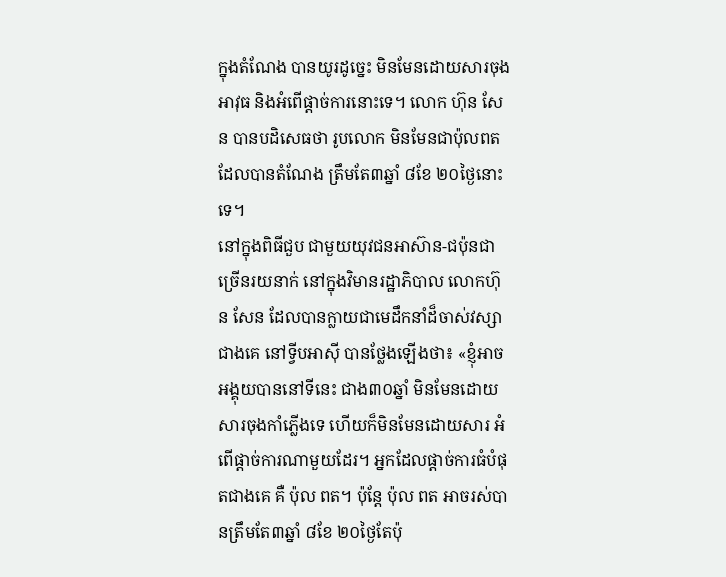ក្នុងតំណែង បានយូរដូច្នេះ មិនមែនដោយសារចុងអាវុធ និងអំពើផ្ដាច់ការនោះទេ។ លោក ហ៊ុន សែន បានបដិសេធថា រូបលោក មិនមែនជាប៉ុលពត ដែលបានតំណែង ត្រឹមតែ៣ឆ្នាំ ៨ខែ ២០ថ្ងៃនោះទេ។
នៅក្នុងពិធីជួប ជាមួយយុវជនអាស៊ាន-ជប៉ុនជាច្រើនរយនាក់ នៅក្នុងវិមានរដ្ឋាភិបាល លោកហ៊ុន សែន ដែលបានក្លាយជាមេដឹកនាំដ៏ចាស់វស្សាជាងគេ នៅទ្វីបអាស៊ី បានថ្លែងឡើងថា៖ «ខ្ញុំអាចអង្គុយបាននៅទីនេះ ជាង៣០ឆ្នាំ មិនមែនដោយសារចុងកាំភ្លើងទេ ហើយក៏មិនមែនដោយសារ អំពើផ្ដាច់ការណាមួយដែរ។ អ្នកដែលផ្ដាច់ការធំបំផុតជាងគេ គឺ ប៉ុល ពត។ ប៉ុន្ដែ ប៉ុល ពត អាចរស់បានត្រឹមតែ៣ឆ្នាំ ៨ខែ ២០ថ្ងៃតែប៉ុ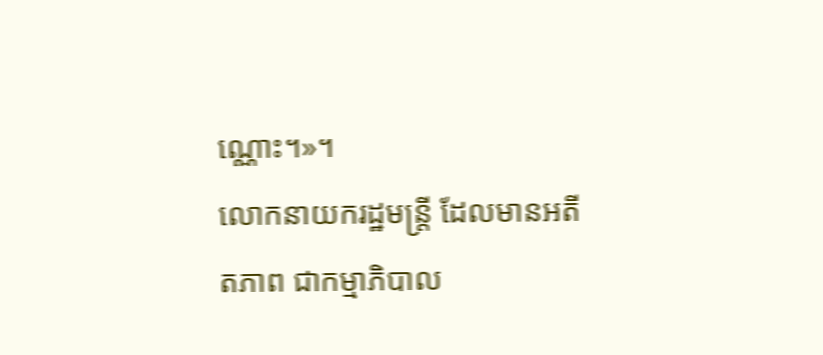ណ្ណោះ។»។
លោកនាយករដ្ឋមន្ត្រី ដែលមានអតីតភាព ជាកម្មាភិបាល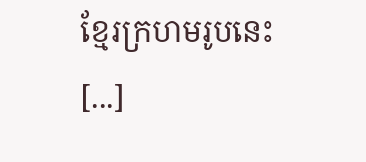ខ្មែរក្រហមរូបនេះ [...]